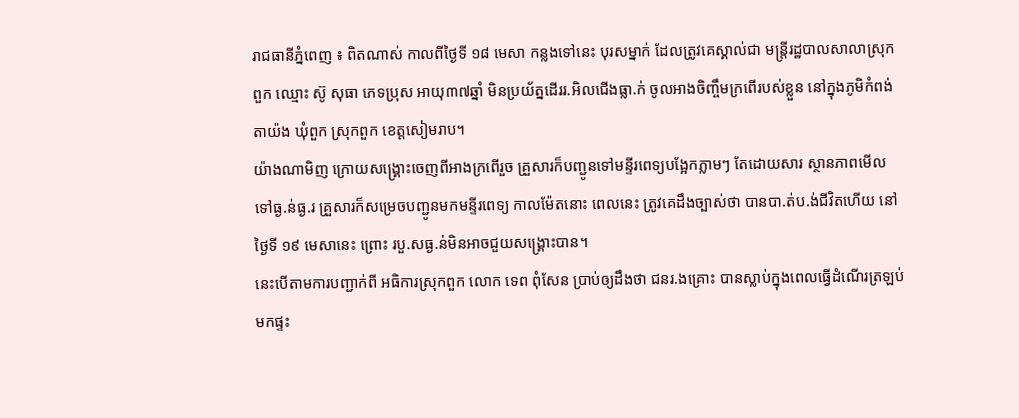រាជធានីភ្នំពេញ ៖ ពិតណាស់ កាលពីថ្ងៃទី ១៨ មេសា កន្លងទៅនេះ បុរសម្នាក់ ដែលត្រូវគេស្គាល់ជា មន្ត្រីរដ្ឋបាលសាលាស្រុកពួក ឈ្មោះ ស៊ូ សុធា ភេទប្រុស អាយុ៣៧ឆ្នាំ មិនប្រយ័ត្នដើររ.អិលជើងធ្លា.ក់ ចូលអាងចិញ្ចឹមក្រពើរបស់ខ្លួន នៅក្នុងភូមិកំពង់តាយ៉ង ឃុំពួក ស្រុកពួក ខេត្តសៀមរាប។
យ៉ាងណាមិញ ក្រោយសង្គ្រោះចេញពីអាងក្រពើរួច គ្រួសារក៏បញ្ជូនទៅមន្ទីរពេទ្យបង្អែកភ្លាមៗ តែដោយសារ ស្ថានភាពមើលទៅធ្ង.ន់ធ្ង.រ គ្រួសារក៏សម្រេចបញ្ជូនមកមន្ទីរពេទ្យ កាលម៉ែតនោះ ពេលនេះ ត្រូវគេដឹងច្បាស់ថា បានបា.ត់ប.ង់ជីវិតហើយ នៅថ្ងៃទី ១៩ មេសានេះ ព្រោះ របួ.សធ្ង.ន់មិនអាចជួយសង្គ្រោះបាន។
នេះបើតាមការបញ្ជាក់ពី អធិការស្រុកពួក លោក ទេព ពុំសែន ប្រាប់ឲ្យដឹងថា ជនរ.ងគ្រោះ បានស្លាប់ក្នុងពេលធ្វើដំណើរត្រឡប់មកផ្ទះ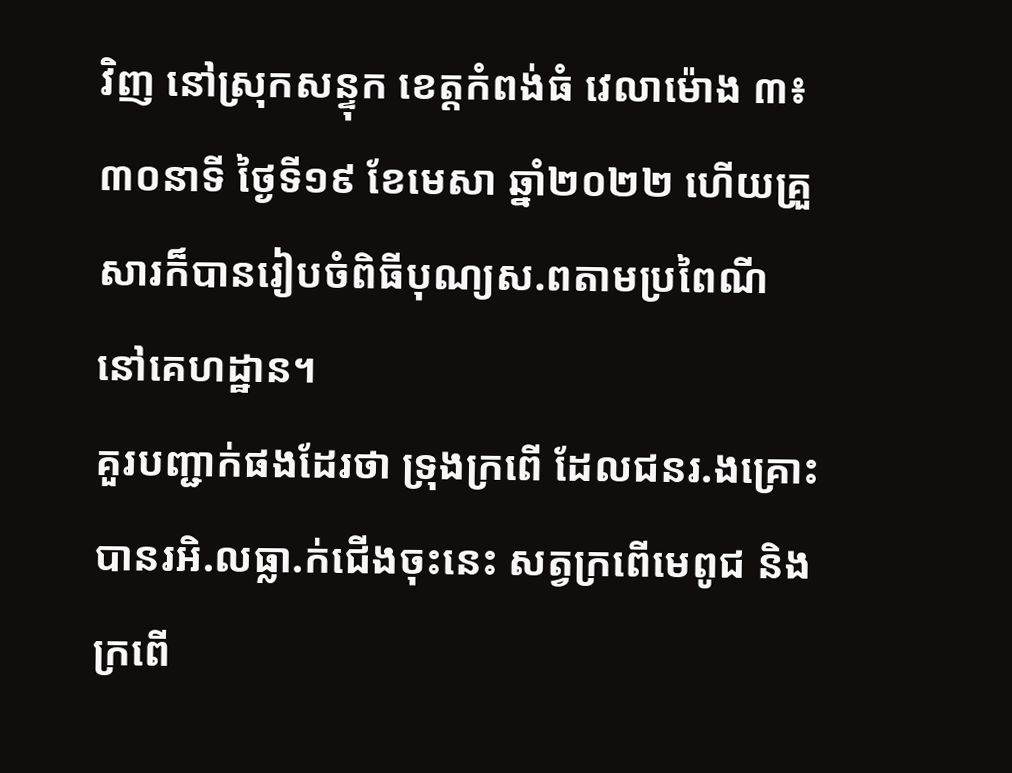វិញ នៅស្រុកសន្ទុក ខេត្តកំពង់ធំ វេលាម៉ោង ៣៖៣០នាទី ថ្ងៃទី១៩ ខែមេសា ឆ្នាំ២០២២ ហើយគ្រួសារក៏បានរៀបចំពិធីបុណ្យស.ពតាមប្រពៃណី នៅគេហដ្ឋាន។
គួរបញ្ជាក់ផងដែរថា ទ្រុងក្រពើ ដែលជនរ.ងគ្រោះ បានរអិ.លធ្លា.ក់ជើងចុះនេះ សត្វក្រពើមេពូជ និងក្រពើ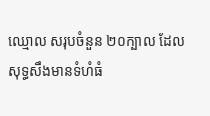ឈ្មោល សរុបចំនួន ២០ក្បាល ដែលសុទ្ធសឹងមានទំហំធំ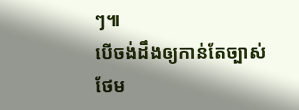ៗ៕
បើចង់ដឹងឲ្យកាន់តែច្បាស់ថែម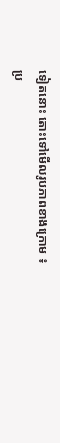ទៀតនោះ តោះទៅមើលរូបភាពខាងក្រោម ៖
ប្រ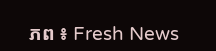ភព ៖ Fresh News